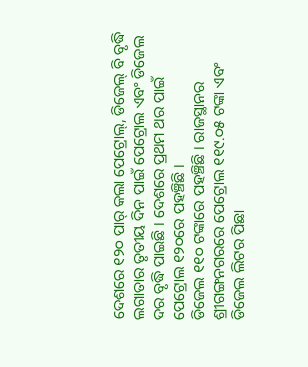ଦେଶରେ ୧୨୦ ପାର୍ କଲା ପେଟ୍ରୋଲ୍, ଡିଜେଲ୍ ବି ବୃଦ୍ଧି
ଲଗାତାର ତୃତୀୟ ଦିନ ପାଇଁ ପେଟ୍ରୋଲ ଏବଂ ଡିଜେଲ ଦର ବୃଦ୍ଧି ପାଇଛି । ଦେଶରେ ପ୍ରଥମ ଥର ପାଇଁ ପେଟ୍ରୋଲ ୧୨୦ରେ ପହଞ୍ଚିଛି ।
ଡିଜେଲ ୧୧୦ ଟଙ୍କାରେ ପହଞ୍ଚିଛି । ରାଜସ୍ଥାନର ଶ୍ରୀଗଙ୍ଗନଗରରେ ପେଟ୍ରୋଲ ୧୧୯.୦୫ ଟଙ୍କା ଏବଂ ଡିଜେଲ ଲିଟର ପିଛା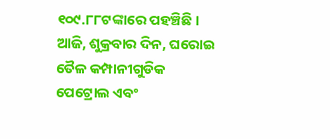୧୦୯.୮୮ଟଙ୍କାରେ ପହଞ୍ଚିଛି । ଆଜି, ଶୁକ୍ରବାର ଦିନ, ଘରୋଇ ତୈଳ କମ୍ପାନୀଗୁଡିକ ପେଟ୍ରୋଲ ଏବଂ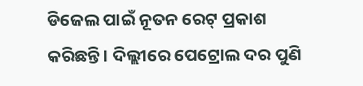ଡିଜେଲ ପାଇଁ ନୂତନ ରେଟ୍ ପ୍ରକାଶ କରିଛନ୍ତି । ଦିଲ୍ଲୀରେ ପେଟ୍ରୋଲ ଦର ପୁଣି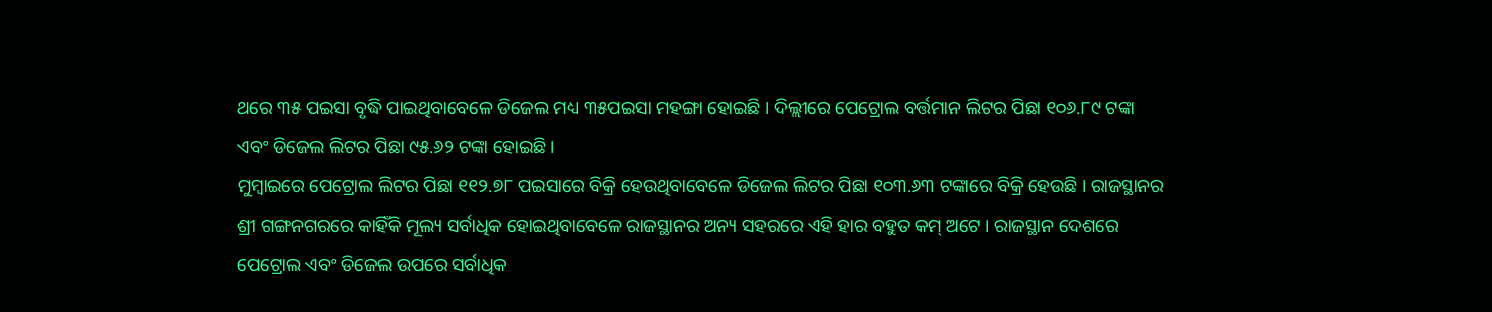ଥରେ ୩୫ ପଇସା ବୃଦ୍ଧି ପାଇଥିବାବେଳେ ଡିଜେଲ ମଧ୍ୟ ୩୫ପଇସା ମହଙ୍ଗା ହୋଇଛି । ଦିଲ୍ଲୀରେ ପେଟ୍ରୋଲ ବର୍ତ୍ତମାନ ଲିଟର ପିଛା ୧୦୬.୮୯ ଟଙ୍କା ଏବଂ ଡିଜେଲ ଲିଟର ପିଛା ୯୫.୬୨ ଟଙ୍କା ହୋଇଛି ।
ମୁମ୍ବାଇରେ ପେଟ୍ରୋଲ ଲିଟର ପିଛା ୧୧୨.୭୮ ପଇସାରେ ବିକ୍ରି ହେଉଥିବାବେଳେ ଡିଜେଲ ଲିଟର ପିଛା ୧୦୩.୬୩ ଟଙ୍କାରେ ବିକ୍ରି ହେଉଛି । ରାଜସ୍ଥାନର ଶ୍ରୀ ଗଙ୍ଗନଗରରେ କାହିଁକି ମୂଲ୍ୟ ସର୍ବାଧିକ ହୋଇଥିବାବେଳେ ରାଜସ୍ଥାନର ଅନ୍ୟ ସହରରେ ଏହି ହାର ବହୁତ କମ୍ ଅଟେ । ରାଜସ୍ଥାନ ଦେଶରେ ପେଟ୍ରୋଲ ଏବଂ ଡିଜେଲ ଉପରେ ସର୍ବାଧିକ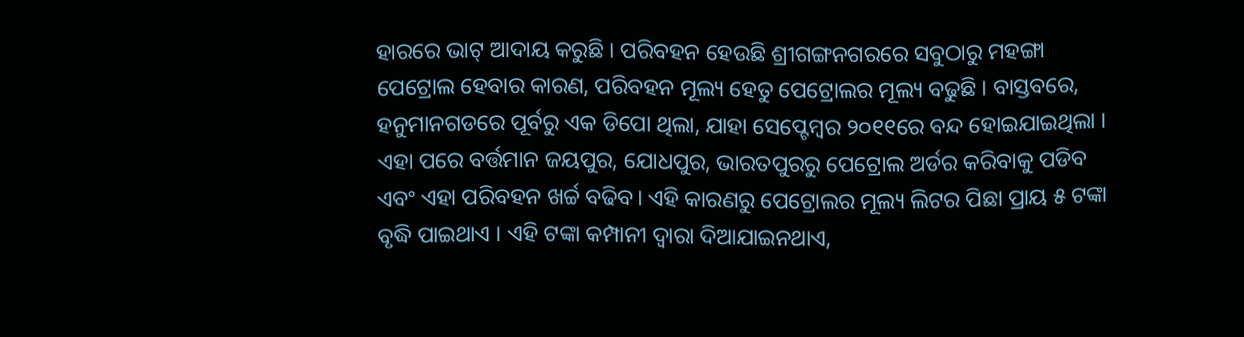ହାରରେ ଭାଟ୍ ଆଦାୟ କରୁଛି । ପରିବହନ ହେଉଛି ଶ୍ରୀଗଙ୍ଗନଗରରେ ସବୁଠାରୁ ମହଙ୍ଗା ପେଟ୍ରୋଲ ହେବାର କାରଣ, ପରିବହନ ମୂଲ୍ୟ ହେତୁ ପେଟ୍ରୋଲର ମୂଲ୍ୟ ବଢୁଛି । ବାସ୍ତବରେ, ହନୁମାନଗଡରେ ପୂର୍ବରୁ ଏକ ଡିପୋ ଥିଲା, ଯାହା ସେପ୍ଟେମ୍ବର ୨୦୧୧ରେ ବନ୍ଦ ହୋଇଯାଇଥିଲା । ଏହା ପରେ ବର୍ତ୍ତମାନ ଜୟପୁର, ଯୋଧପୁର, ଭାରତପୁରରୁ ପେଟ୍ରୋଲ ଅର୍ଡର କରିବାକୁ ପଡିବ ଏବଂ ଏହା ପରିବହନ ଖର୍ଚ୍ଚ ବଢିବ। ଏହି କାରଣରୁ ପେଟ୍ରୋଲର ମୂଲ୍ୟ ଲିଟର ପିଛା ପ୍ରାୟ ୫ ଟଙ୍କା ବୃଦ୍ଧି ପାଇଥାଏ । ଏହି ଟଙ୍କା କମ୍ପାନୀ ଦ୍ୱାରା ଦିଆଯାଇନଥାଏ,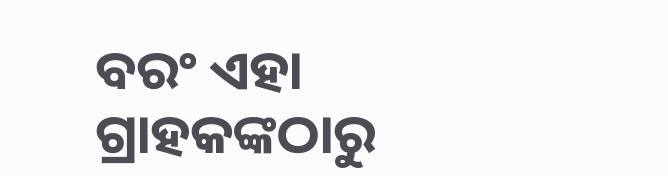ବରଂ ଏହା ଗ୍ରାହକଙ୍କଠାରୁ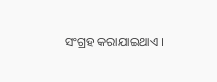ସଂଗ୍ରହ କରାଯାଇଥାଏ ।